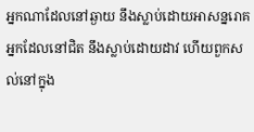អ្នកណាដែលនៅឆ្ងាយ នឹងស្លាប់ដោយអាសន្នរោគ អ្នកដែលនៅជិត នឹងស្លាប់ដោយដាវ ហើយពួកសល់នៅក្នុង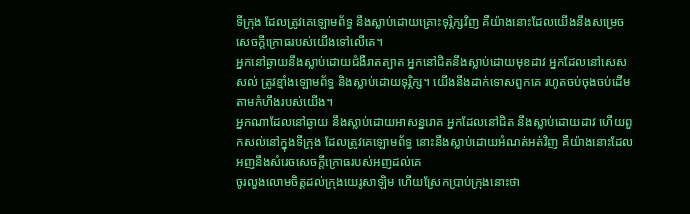ទីក្រុង ដែលត្រូវគេឡោមព័ទ្ធ នឹងស្លាប់ដោយគ្រោះទុរ្ភិក្សវិញ គឺយ៉ាងនោះដែលយើងនឹងសម្រេចសេចក្ដីក្រោធរបស់យើងទៅលើគេ។
អ្នកនៅឆ្ងាយនឹងស្លាប់ដោយជំងឺរាតត្បាត អ្នកនៅជិតនឹងស្លាប់ដោយមុខដាវ អ្នកដែលនៅសេសសល់ ត្រូវខ្មាំងឡោមព័ទ្ធ និងស្លាប់ដោយទុរ្ភិក្ស។ យើងនឹងដាក់ទោសពួកគេ រហូតចប់ចុងចប់ដើម តាមកំហឹងរបស់យើង។
អ្នកណាដែលនៅឆ្ងាយ នឹងស្លាប់ដោយអាសន្នរោគ អ្នកដែលនៅជិត នឹងស្លាប់ដោយដាវ ហើយពួកសល់នៅក្នុងទីក្រុង ដែលត្រូវគេឡោមព័ទ្ធ នោះនឹងស្លាប់ដោយអំណត់អត់វិញ គឺយ៉ាងនោះដែលអញនឹងសំរេចសេចក្ដីក្រោធរបស់អញដល់គេ
ចូរលួងលោមចិត្តដល់ក្រុងយេរូសាឡិម ហើយស្រែកប្រាប់ក្រុងនោះថា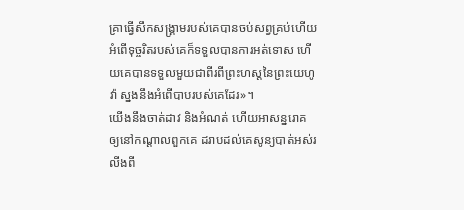គ្រាធ្វើសឹកសង្គ្រាមរបស់គេបានចប់សព្វគ្រប់ហើយ អំពើទុច្ចរិតរបស់គេក៏ទទួលបានការអត់ទោស ហើយគេបានទទួលមួយជាពីរពីព្រះហស្តនៃព្រះយេហូវ៉ា ស្នងនឹងអំពើបាបរបស់គេដែរ»។
យើងនឹងចាត់ដាវ និងអំណត់ ហើយអាសន្នរោគ ឲ្យនៅកណ្ដាលពួកគេ ដរាបដល់គេសូន្យបាត់អស់រលីងពី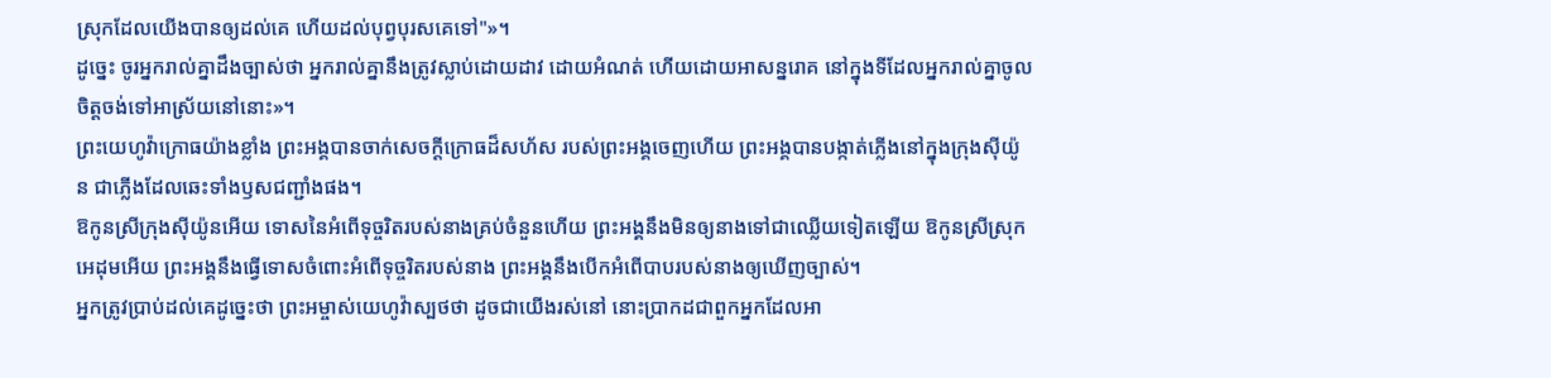ស្រុកដែលយើងបានឲ្យដល់គេ ហើយដល់បុព្វបុរសគេទៅ"»។
ដូច្នេះ ចូរអ្នករាល់គ្នាដឹងច្បាស់ថា អ្នករាល់គ្នានឹងត្រូវស្លាប់ដោយដាវ ដោយអំណត់ ហើយដោយអាសន្នរោគ នៅក្នុងទីដែលអ្នករាល់គ្នាចូលចិត្តចង់ទៅអាស្រ័យនៅនោះ»។
ព្រះយេហូវ៉ាក្រោធយ៉ាងខ្លាំង ព្រះអង្គបានចាក់សេចក្ដីក្រោធដ៏សហ័ស របស់ព្រះអង្គចេញហើយ ព្រះអង្គបានបង្កាត់ភ្លើងនៅក្នុងក្រុងស៊ីយ៉ូន ជាភ្លើងដែលឆេះទាំងឫសជញ្ជាំងផង។
ឱកូនស្រីក្រុងស៊ីយ៉ូនអើយ ទោសនៃអំពើទុច្ចរិតរបស់នាងគ្រប់ចំនួនហើយ ព្រះអង្គនឹងមិនឲ្យនាងទៅជាឈ្លើយទៀតឡើយ ឱកូនស្រីស្រុកអេដុមអើយ ព្រះអង្គនឹងធ្វើទោសចំពោះអំពើទុច្ចរិតរបស់នាង ព្រះអង្គនឹងបើកអំពើបាបរបស់នាងឲ្យឃើញច្បាស់។
អ្នកត្រូវប្រាប់ដល់គេដូច្នេះថា ព្រះអម្ចាស់យេហូវ៉ាស្បថថា ដូចជាយើងរស់នៅ នោះប្រាកដជាពួកអ្នកដែលអា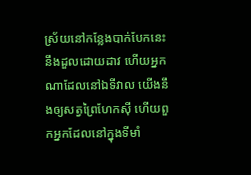ស្រ័យនៅកន្លែងបាក់បែកនេះ នឹងដួលដោយដាវ ហើយអ្នកណាដែលនៅឯទីវាល យើងនឹងឲ្យសត្វព្រៃហែកស៊ី ហើយពួកអ្នកដែលនៅក្នុងទីមាំ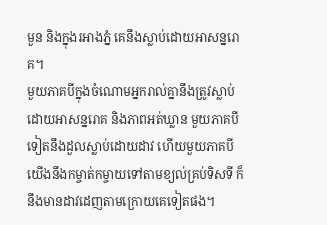មួន និងក្នុងរអាងភ្នំ គេនឹងស្លាប់ដោយអាសន្នរោគ។
មួយភាគបីក្នុងចំណោមអ្នករាល់គ្នានឹងត្រូវស្លាប់ ដោយអាសន្នរោគ និងភាពអត់ឃ្លាន មួយភាគបីទៀតនឹងដួលស្លាប់ដោយដាវ ហើយមួយភាគបី យើងនឹងកម្ចាត់កម្ចាយទៅតាមខ្យល់គ្រប់ទិសទី ក៏នឹងមានដាវដេញតាមក្រោយគេទៀតផង។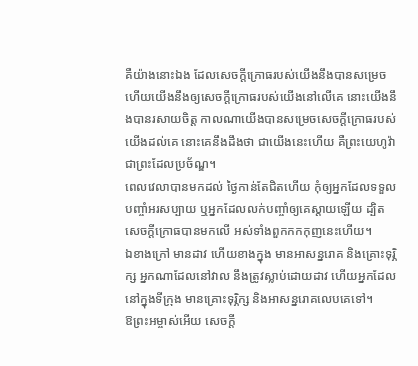គឺយ៉ាងនោះឯង ដែលសេចក្ដីក្រោធរបស់យើងនឹងបានសម្រេច ហើយយើងនឹងឲ្យសេចក្ដីក្រោធរបស់យើងនៅលើគេ នោះយើងនឹងបានរសាយចិត្ត កាលណាយើងបានសម្រេចសេចក្ដីក្រោធរបស់យើងដល់គេ នោះគេនឹងដឹងថា ជាយើងនេះហើយ គឺព្រះយេហូវ៉ា ជាព្រះដែលប្រច័ណ្ឌ។
ពេលវេលាបានមកដល់ ថ្ងៃកាន់តែជិតហើយ កុំឲ្យអ្នកដែលទទួលបញ្ចាំអរសប្បាយ ឬអ្នកដែលលក់បញ្ចាំឲ្យគេស្តាយឡើយ ដ្បិតសេចក្ដីក្រោធបានមកលើ អស់ទាំងពួកកកកុញនេះហើយ។
ឯខាងក្រៅ មានដាវ ហើយខាងក្នុង មានអាសន្នរោគ និងគ្រោះទុរ្ភិក្ស អ្នកណាដែលនៅវាល នឹងត្រូវស្លាប់ដោយដាវ ហើយអ្នកដែលនៅក្នុងទីក្រុង មានគ្រោះទុរ្ភិក្ស និងអាសន្នរោគលេបគេទៅ។
ឱព្រះអម្ចាស់អើយ សេចក្ដី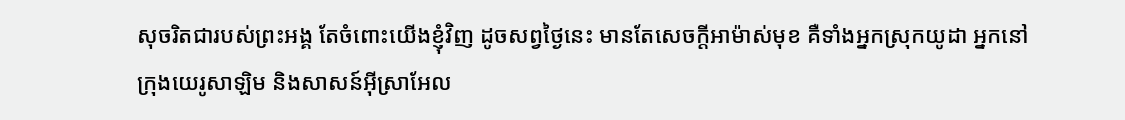សុចរិតជារបស់ព្រះអង្គ តែចំពោះយើងខ្ញុំវិញ ដូចសព្វថ្ងៃនេះ មានតែសេចក្ដីអាម៉ាស់មុខ គឺទាំងអ្នកស្រុកយូដា អ្នកនៅក្រុងយេរូសាឡិម និងសាសន៍អ៊ីស្រាអែល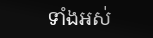ទាំងអស់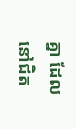គ្នា ដែលនៅជិត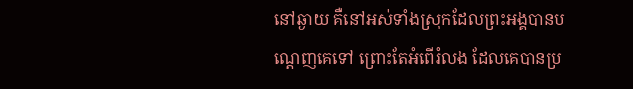នៅឆ្ងាយ គឺនៅអស់ទាំងស្រុកដែលព្រះអង្គបានបណ្តេញគេទៅ ព្រោះតែអំពើរំលង ដែលគេបានប្រ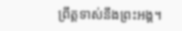ព្រឹត្តទាស់នឹងព្រះអង្គ។